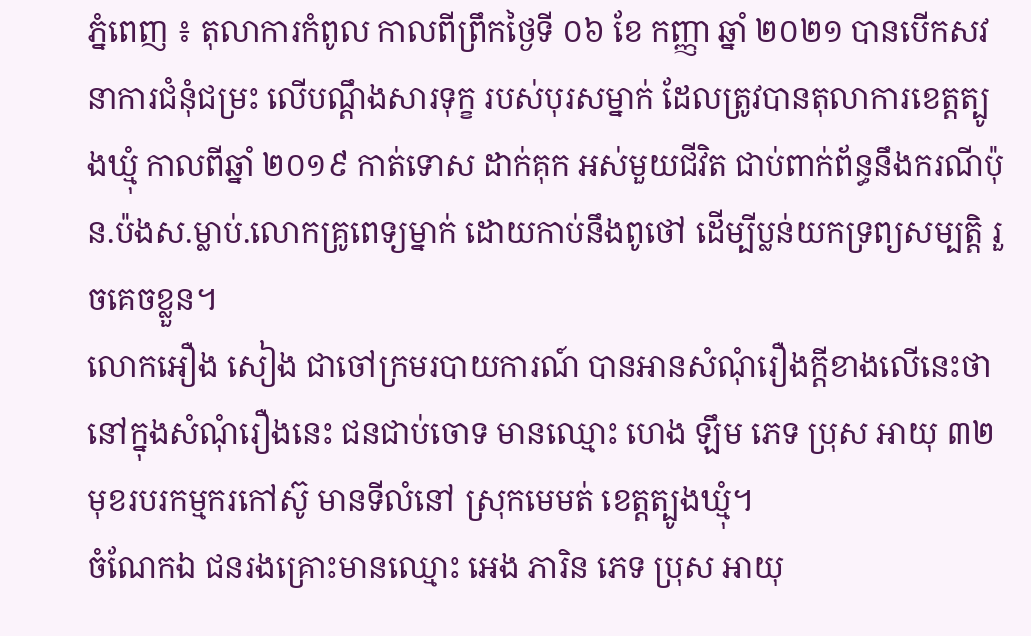ភ្នំពេញ ៖ តុលាការកំពូល កាលពីព្រឹកថ្ងៃទី ០៦ ខែ កញ្ញា ឆ្នាំ ២០២១ បានបើកសវនាការជំនុំជម្រះ លើបណ្តឹងសារទុក្ខ របស់បុរសម្នាក់ ដែលត្រូវបានតុលាការខេត្តត្បូងឃ្មុំ កាលពីឆ្នាំ ២០១៩ កាត់ទោស ដាក់គុក អស់មួយជីវិត ជាប់ពាក់ព័ន្ធនឹងករណីប៉ុន.ប៉ងស.ម្លាប់.លោកគ្រូពេទ្យម្នាក់ ដោយកាប់នឹងពូថៅ ដើម្បីប្លន់យកទ្រព្យសម្បត្តិ រួចគេចខ្លួន។
លោកអឿង សៀង ជាចៅក្រមរបាយការណ៍ បានអានសំណុំរឿងក្តីខាងលើនេះថា នៅក្នុងសំណុំរឿងនេះ ជនជាប់ចោទ មានឈ្មោះ ហេង ឡឹម ភេទ ប្រុស អាយុ ៣២ មុខរបរកម្មករកៅស៊ូ មានទីលំនៅ ស្រុកមេមត់ ខេត្តត្បូងឃ្មុំ។
ចំណែកឯ ជនរងគ្រោះមានឈ្មោះ អេង ភារិន ភេទ ប្រុស អាយុ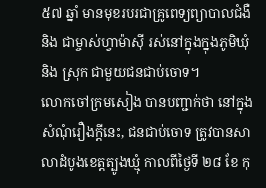៥៧ ឆ្នាំ មានមុខរបរជាគ្រូពេទ្យព្យាបាលជំងឺ និង ជាម្ចាស់ហ្វាម៉ាស៊ី រស់នៅក្នុងក្នុងភូមិឃុំ និង ស្រុក ជាមួយជនជាប់ចោទ។
លោកចៅក្រមសៀង បានបញ្ជាក់ថា នៅក្នុងសំណុំរឿងក្តីនេះ, ជនជាប់ចោទ ត្រូវបានសាលាដំបូងខេត្តត្បូងឃ្មុំ កាលពីថ្ងៃទី ២៨ ខែ កុ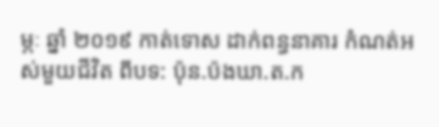ម្ភៈ ឆ្នាំ ២០១៩ កាត់ទោស ដាក់ពន្ធនាគារ កំណត់អស់មួយជីវិត ពីបទ: ប៉ុន.ប៉ងឃា.ត.ក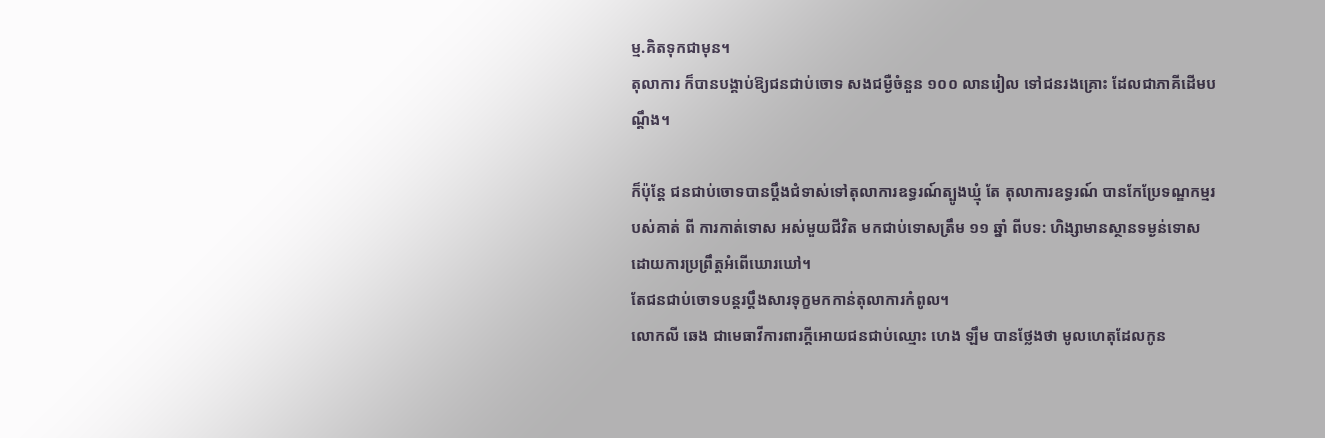ម្ម.គិតទុកជាមុន។
តុលាការ ក៏បានបង្គាប់ឱ្យជនជាប់ចោទ សងជម្ងឺចំនួន ១០០ លានរៀល ទៅជនរងគ្រោះ ដែលជាភាគីដើមបណ្តឹង។

ក៏ប៉ុន្តែ ជនជាប់ចោទបានប្តឹងជំទាស់ទៅតុលាការឧទ្ធរណ៍ត្បូងឃ្មុំ តែ តុលាការឧទ្ធរណ៍ បានកែប្រែទណ្ឌកម្មរបស់គាត់ ពី ការកាត់ទោស អស់មួយជីវិត មកជាប់ទោសត្រឹម ១១ ឆ្នាំ ពីបទ: ហិង្សាមានស្ថានទម្ងន់ទោស ដោយការប្រព្រឹត្តអំពើឃោរឃៅ។
តែជនជាប់ចោទបន្តរប្តឹងសារទុក្ខមកកាន់តុលាការកំពូល។
លោកលី ឆេង ជាមេធាវីការពារក្តីអោយជនជាប់ឈ្មោះ ហេង ឡឹម បានថ្លែងថា មូលហេតុដែលកូន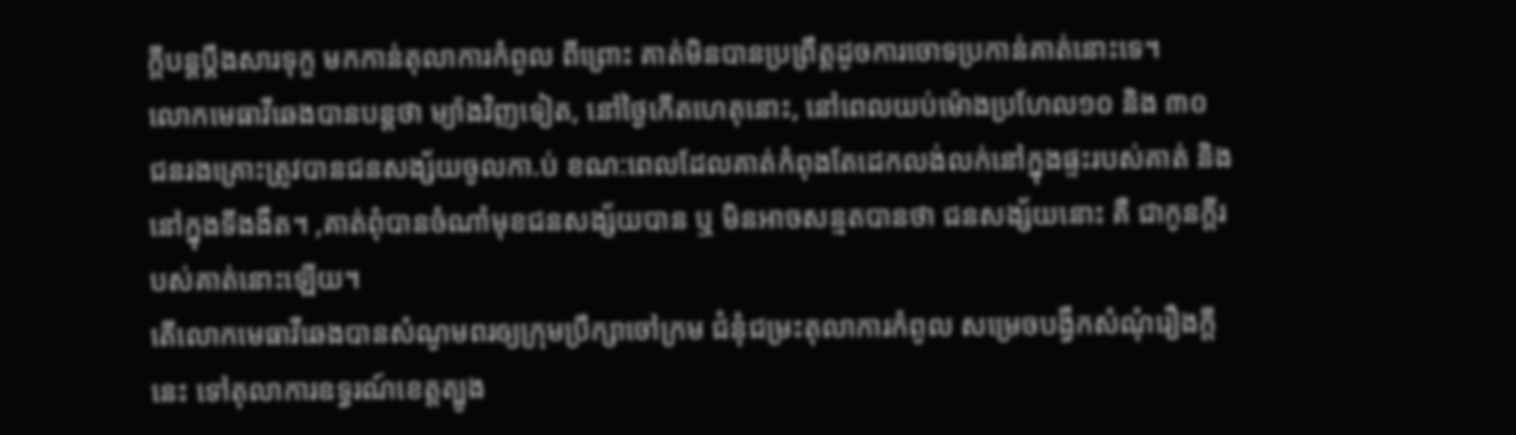ក្តីបន្តប្តឹងសារទុក្ខ មកកាន់តុលាការកំពូល ពីព្រោះ គាត់មិនបានប្រព្រឹត្តដូចការចោទប្រកាន់គាត់នោះទេ។
លោកមេធាវីឆេងបានបន្តថា ម្យ៉ាងវិញទៀត, នៅថ្ងៃកើតហេតុនោះ, នៅពេលយប់ម៉ោងប្រហែល១០ និង ៣០
ជនរងគ្រោះត្រូវបានជនសង្ស័យចូលកា.ប់ ខណ:ពេលដែលគាត់កំពុងតែដេកលង់លក់នៅក្នុងផ្ទះរបស់គាត់ និង នៅក្នុងទីងងឹត។ ,គាត់ពុំបានចំណាំមុខជនសង្ស័យបាន ឬ មិនអាចសន្មតបានថា ជនសង្ស័យនោះ គឺ ជាកូនក្តីរបស់គាត់នោះឡើយ។
តើលោកមេធាវីឆេងបានសំណូមពរឲ្យក្រុមប្រឹក្សាចៅក្រម ជំនុំជម្រះតុលាការកំពូល សម្រេចបង្វឹកសំណុំរឿងក្តីនេះ ទៅតុលាការឧទ្ធរណ៍ខេត្តត្បូង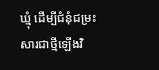ឃ្មុំ ដើម្បីជំនុំជម្រះសារជាថ្មីឡើងវិ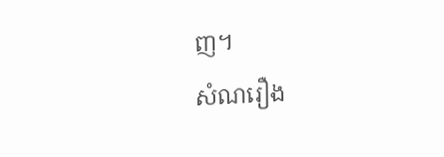ញ។
សំណរឿង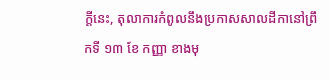ក្តីនេះ, តុលាការកំពូលនឹងប្រកាសសាលដីកានៅព្រឹកទី ១៣ ខែ កញ្ញា ខាងមុ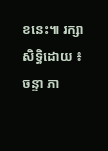ខនេះ៕ រក្សាសិទ្ធិដោយ ៖ ចន្ទា ភា